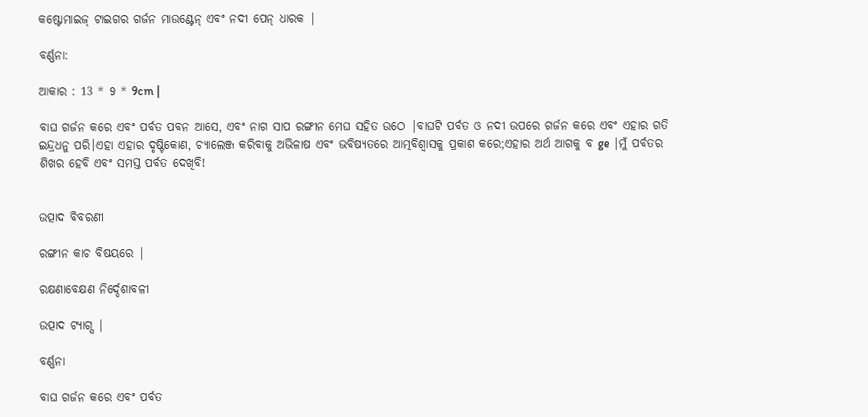କଷ୍ଟୋମାଇଜ୍ ଟାଇଗର ଗର୍ଜନ ମାଉଣ୍ଟେନ୍ ଏବଂ ନଦୀ ପେନ୍ ଧାରକ |

ବର୍ଣ୍ଣନା:

ଆକାର : 13 * 9 * 9cm |

ବାଘ ଗର୍ଜନ କରେ ଏବଂ ପର୍ବତ ପବନ ଆସେ, ଏବଂ ନାଗ ସାପ ରଙ୍ଗୀନ ମେଘ ସହିତ ଉଠେ |ବାଘଟି ପର୍ବତ ଓ ନଦୀ ଉପରେ ଗର୍ଜନ କରେ ଏବଂ ଏହାର ଗତି ଇନ୍ଦ୍ରଧନୁ ପରି।ଏହା ଏହାର ଦୃଷ୍ଟିକୋଣ, ଚ୍ୟାଲେଞ୍ଜ କରିବାକୁ ଅଭିଳାଷ ଏବଂ ଭବିଷ୍ୟତରେ ଆତ୍ମବିଶ୍ୱାସକୁ ପ୍ରକାଶ କରେ;ଏହାର ଅର୍ଥ ଆଗକୁ ବ ge |ମୁଁ ପର୍ବତର ଶିଖର ହେବି ଏବଂ ସମସ୍ତ ପର୍ବତ ଦେଖିବି!


ଉତ୍ପାଦ ବିବରଣୀ

ରଙ୍ଗୀନ କାଚ ବିଷୟରେ |

ରକ୍ଷଣାବେକ୍ଷଣ ନିର୍ଦ୍ଦେଶାବଳୀ

ଉତ୍ପାଦ ଟ୍ୟାଗ୍ସ |

ବର୍ଣ୍ଣନା

ବାଘ ଗର୍ଜନ କରେ ଏବଂ ପର୍ବତ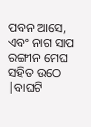ପବନ ଆସେ, ଏବଂ ନାଗ ସାପ ରଙ୍ଗୀନ ମେଘ ସହିତ ଉଠେ |ବାଘଟି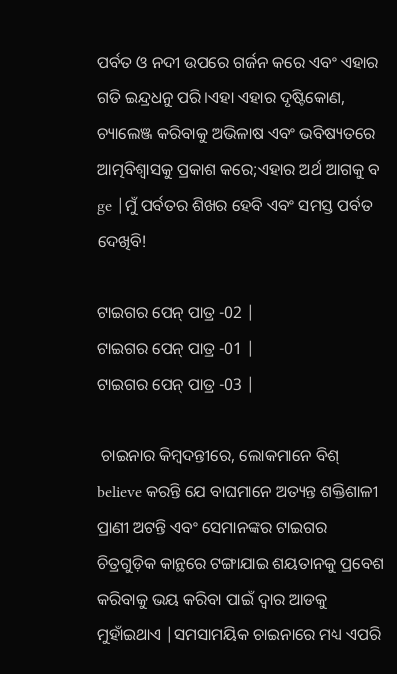ପର୍ବତ ଓ ନଦୀ ଉପରେ ଗର୍ଜନ କରେ ଏବଂ ଏହାର ଗତି ଇନ୍ଦ୍ରଧନୁ ପରି।ଏହା ଏହାର ଦୃଷ୍ଟିକୋଣ, ଚ୍ୟାଲେଞ୍ଜ କରିବାକୁ ଅଭିଳାଷ ଏବଂ ଭବିଷ୍ୟତରେ ଆତ୍ମବିଶ୍ୱାସକୁ ପ୍ରକାଶ କରେ;ଏହାର ଅର୍ଥ ଆଗକୁ ବ ge |ମୁଁ ପର୍ବତର ଶିଖର ହେବି ଏବଂ ସମସ୍ତ ପର୍ବତ ଦେଖିବି!

ଟାଇଗର ପେନ୍ ପାତ୍ର -02 |
ଟାଇଗର ପେନ୍ ପାତ୍ର -01 |
ଟାଇଗର ପେନ୍ ପାତ୍ର -03 |

 ଚାଇନାର କିମ୍ବଦନ୍ତୀରେ, ଲୋକମାନେ ବିଶ୍ believe କରନ୍ତି ଯେ ବାଘମାନେ ଅତ୍ୟନ୍ତ ଶକ୍ତିଶାଳୀ ପ୍ରାଣୀ ଅଟନ୍ତି ଏବଂ ସେମାନଙ୍କର ଟାଇଗର ଚିତ୍ରଗୁଡ଼ିକ କାନ୍ଥରେ ଟଙ୍ଗାଯାଇ ଶୟତାନକୁ ପ୍ରବେଶ କରିବାକୁ ଭୟ କରିବା ପାଇଁ ଦ୍ୱାର ଆଡକୁ ମୁହାଁଇଥାଏ |ସମସାମୟିକ ଚାଇନାରେ ମଧ୍ୟ ଏପରି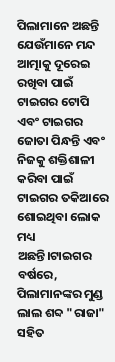ପିଲାମାନେ ଅଛନ୍ତି ଯେଉଁମାନେ ମନ୍ଦ ଆତ୍ମାକୁ ଦୂରେଇ ରଖିବା ପାଇଁ ଟାଇଗର ଟୋପି ଏବଂ ଟାଇଗର ଜୋତା ପିନ୍ଧନ୍ତି ଏବଂ ନିଜକୁ ଶକ୍ତିଶାଳୀ କରିବା ପାଇଁ ଟାଇଗର ତକିଆରେ ଶୋଇଥିବା ଲୋକ ମଧ୍ୟ ଅଛନ୍ତି।ଟାଇଗର ବର୍ଷରେ, ପିଲାମାନଙ୍କର ମୁଣ୍ଡ ଲାଲ ଶବ୍ଦ "ରାଜା" ସହିତ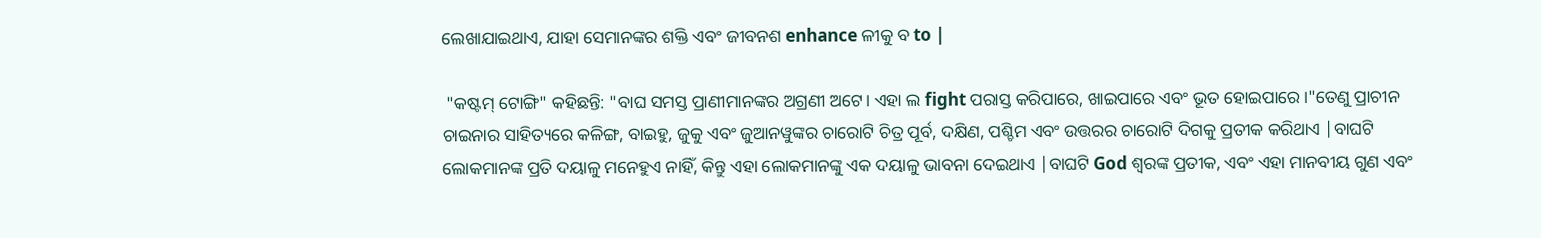ଲେଖାଯାଇଥାଏ, ଯାହା ସେମାନଙ୍କର ଶକ୍ତି ଏବଂ ଜୀବନଶ enhance ଳୀକୁ ବ to |

 "କଷ୍ଟମ୍ ଟୋଙ୍ଗି" କହିଛନ୍ତି: "ବାଘ ସମସ୍ତ ପ୍ରାଣୀମାନଙ୍କର ଅଗ୍ରଣୀ ଅଟେ। ଏହା ଲ fight ପରାସ୍ତ କରିପାରେ, ଖାଇପାରେ ଏବଂ ଭୂତ ହୋଇପାରେ।"ତେଣୁ ପ୍ରାଚୀନ ଚାଇନାର ସାହିତ୍ୟରେ କଳିଙ୍ଗ, ବାଇହୁ, ଜୁକୁ ଏବଂ ଜୁଆନୱୁଙ୍କର ଚାରୋଟି ଚିତ୍ର ପୂର୍ବ, ଦକ୍ଷିଣ, ପଶ୍ଚିମ ଏବଂ ଉତ୍ତରର ଚାରୋଟି ଦିଗକୁ ପ୍ରତୀକ କରିଥାଏ |ବାଘଟି ଲୋକମାନଙ୍କ ପ୍ରତି ଦୟାଳୁ ମନେହୁଏ ନାହିଁ, କିନ୍ତୁ ଏହା ଲୋକମାନଙ୍କୁ ଏକ ଦୟାଳୁ ଭାବନା ଦେଇଥାଏ |ବାଘଟି God ଶ୍ବରଙ୍କ ପ୍ରତୀକ, ଏବଂ ଏହା ମାନବୀୟ ଗୁଣ ଏବଂ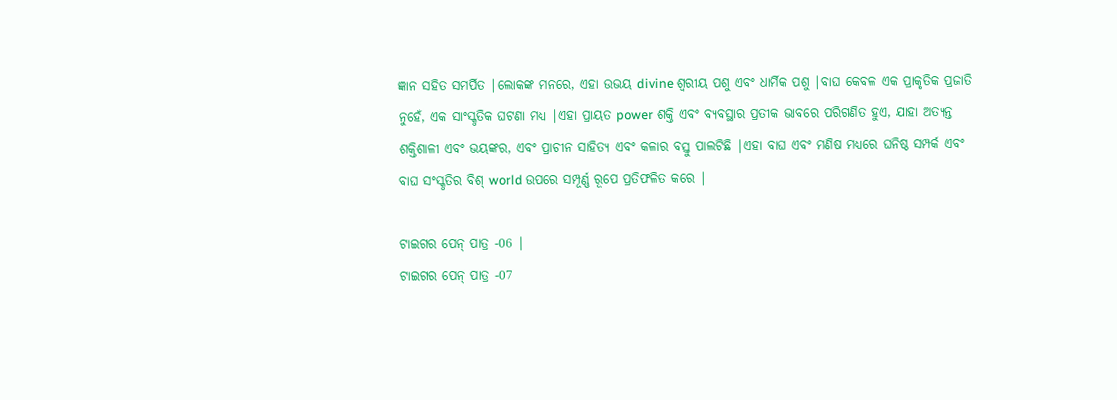ଜ୍ଞାନ ସହିତ ସମର୍ପିତ |ଲୋକଙ୍କ ମନରେ, ଏହା ଉଭୟ divine ଶ୍ୱରୀୟ ପଶୁ ଏବଂ ଧାର୍ମିକ ପଶୁ |ବାଘ କେବଳ ଏକ ପ୍ରାକୃତିକ ପ୍ରଜାତି ନୁହେଁ, ଏକ ସାଂସ୍କୃତିକ ଘଟଣା ମଧ୍ୟ |ଏହା ପ୍ରାୟତ power ଶକ୍ତି ଏବଂ ବ୍ୟବସ୍ଥାର ପ୍ରତୀକ ଭାବରେ ପରିଗଣିତ ହୁଏ, ଯାହା ଅତ୍ୟନ୍ତ ଶକ୍ତିଶାଳୀ ଏବଂ ଭୟଙ୍କର, ଏବଂ ପ୍ରାଚୀନ ସାହିତ୍ୟ ଏବଂ କଳାର ବସ୍ତୁ ପାଲଟିଛି |ଏହା ବାଘ ଏବଂ ମଣିଷ ମଧ୍ୟରେ ଘନିଷ୍ଠ ସମ୍ପର୍କ ଏବଂ ବାଘ ସଂସ୍କୃତିର ବିଶ୍ world ଉପରେ ସମ୍ପୂର୍ଣ୍ଣ ରୂପେ ପ୍ରତିଫଳିତ କରେ |

ଟାଇଗର ପେନ୍ ପାତ୍ର -06 |
ଟାଇଗର ପେନ୍ ପାତ୍ର -07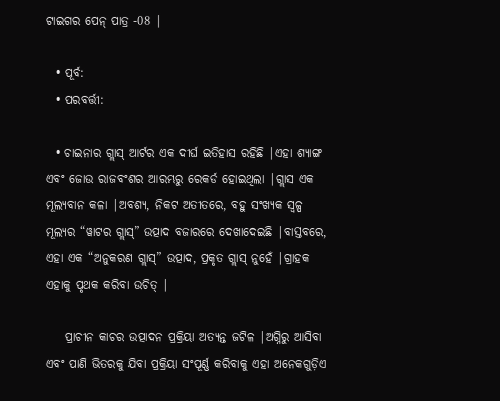ଟାଇଗର ପେନ୍ ପାତ୍ର -08 |

  • ପୂର୍ବ:
  • ପରବର୍ତ୍ତୀ:

  • ଚାଇନାର ଗ୍ଲାସ୍ ଆର୍ଟର ଏକ ଦୀର୍ଘ ଇତିହାସ ରହିଛି |ଏହା ଶ୍ୟାଙ୍ଗ ଏବଂ ଜୋଉ ରାଜବଂଶର ଆରମ୍ଭରୁ ରେକର୍ଡ ହୋଇଥିଲା |ଗ୍ଲାସ ଏକ ମୂଲ୍ୟବାନ କଳା |ଅବଶ୍ୟ, ନିକଟ ଅତୀତରେ, ବହୁ ସଂଖ୍ୟକ ସ୍ୱଳ୍ପ ମୂଲ୍ୟର “ୱାଟର ଗ୍ଲାସ୍” ଉତ୍ପାଦ ବଜାରରେ ଦେଖାଦେଇଛି |ବାସ୍ତବରେ, ଏହା ଏକ “ଅନୁକରଣ ଗ୍ଲାସ୍” ଉତ୍ପାଦ, ପ୍ରକୃତ ଗ୍ଲାସ୍ ନୁହେଁ |ଗ୍ରାହକ ଏହାକୁ ପୃଥକ କରିବା ଉଚିତ୍ |

    ପ୍ରାଚୀନ କାଚର ଉତ୍ପାଦନ ପ୍ରକ୍ରିୟା ଅତ୍ୟନ୍ତ ଜଟିଳ |ଅଗ୍ନିରୁ ଆସିବା ଏବଂ ପାଣି ଭିତରକୁ ଯିବା ପ୍ରକ୍ରିୟା ସଂପୂର୍ଣ୍ଣ କରିବାକୁ ଏହା ଅନେକଗୁଡ଼ିଏ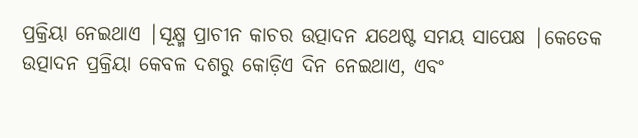ପ୍ରକ୍ରିୟା ନେଇଥାଏ |ସୂକ୍ଷ୍ମ ପ୍ରାଚୀନ କାଚର ଉତ୍ପାଦନ ଯଥେଷ୍ଟ ସମୟ ସାପେକ୍ଷ |କେତେକ ଉତ୍ପାଦନ ପ୍ରକ୍ରିୟା କେବଳ ଦଶରୁ କୋଡ଼ିଏ ଦିନ ନେଇଥାଏ, ଏବଂ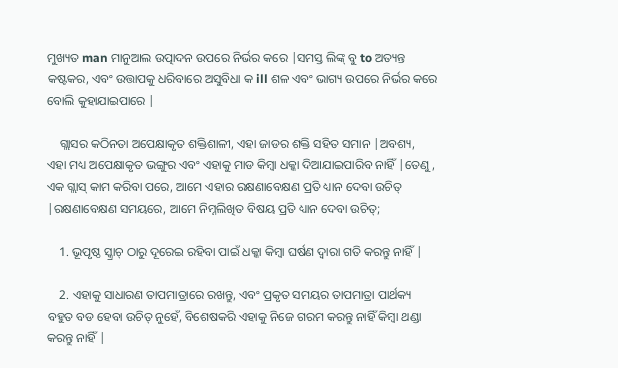ମୁଖ୍ୟତ man ମାନୁଆଲ ଉତ୍ପାଦନ ଉପରେ ନିର୍ଭର କରେ |ସମସ୍ତ ଲିଙ୍କ୍ ବୁ to ଅତ୍ୟନ୍ତ କଷ୍ଟକର, ଏବଂ ଉତ୍ତାପକୁ ଧରିବାରେ ଅସୁବିଧା କ ill ଶଳ ଏବଂ ଭାଗ୍ୟ ଉପରେ ନିର୍ଭର କରେ ବୋଲି କୁହାଯାଇପାରେ |

    ଗ୍ଲାସର କଠିନତା ଅପେକ୍ଷାକୃତ ଶକ୍ତିଶାଳୀ, ଏହା ଜାଡର ଶକ୍ତି ସହିତ ସମାନ |ଅବଶ୍ୟ, ଏହା ମଧ୍ୟ ଅପେକ୍ଷାକୃତ ଭଙ୍ଗୁର ଏବଂ ଏହାକୁ ମାଡ କିମ୍ବା ଧକ୍କା ଦିଆଯାଇପାରିବ ନାହିଁ |ତେଣୁ, ଏକ ଗ୍ଲାସ୍ କାମ କରିବା ପରେ, ଆମେ ଏହାର ରକ୍ଷଣାବେକ୍ଷଣ ପ୍ରତି ଧ୍ୟାନ ଦେବା ଉଚିତ୍ |ରକ୍ଷଣାବେକ୍ଷଣ ସମୟରେ, ଆମେ ନିମ୍ନଲିଖିତ ବିଷୟ ପ୍ରତି ଧ୍ୟାନ ଦେବା ଉଚିତ୍;

    1. ଭୂପୃଷ୍ଠ ସ୍କ୍ରାଚ୍ ଠାରୁ ଦୂରେଇ ରହିବା ପାଇଁ ଧକ୍କା କିମ୍ବା ଘର୍ଷଣ ଦ୍ୱାରା ଗତି କରନ୍ତୁ ନାହିଁ |

    2. ଏହାକୁ ସାଧାରଣ ତାପମାତ୍ରାରେ ରଖନ୍ତୁ, ଏବଂ ପ୍ରକୃତ ସମୟର ତାପମାତ୍ରା ପାର୍ଥକ୍ୟ ବହୁତ ବଡ ହେବା ଉଚିତ୍ ନୁହେଁ, ବିଶେଷକରି ଏହାକୁ ନିଜେ ଗରମ କରନ୍ତୁ ନାହିଁ କିମ୍ବା ଥଣ୍ଡା କରନ୍ତୁ ନାହିଁ |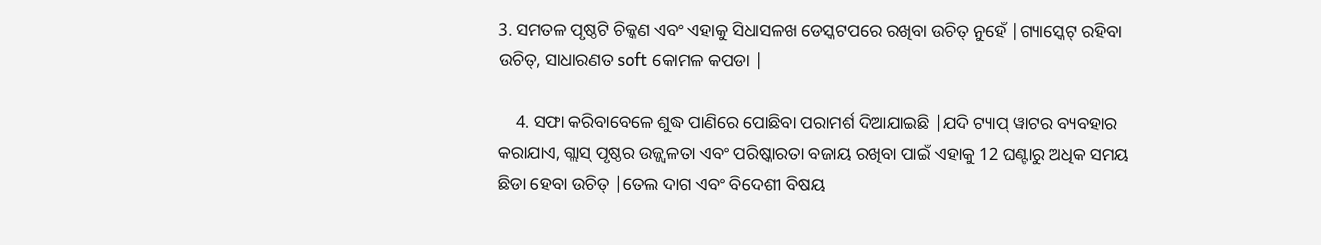3. ସମତଳ ପୃଷ୍ଠଟି ଚିକ୍କଣ ଏବଂ ଏହାକୁ ସିଧାସଳଖ ଡେସ୍କଟପରେ ରଖିବା ଉଚିତ୍ ନୁହେଁ |ଗ୍ୟାସ୍କେଟ୍ ରହିବା ଉଚିତ୍, ସାଧାରଣତ soft କୋମଳ କପଡା |

    4. ସଫା କରିବାବେଳେ ଶୁଦ୍ଧ ପାଣିରେ ପୋଛିବା ପରାମର୍ଶ ଦିଆଯାଇଛି |ଯଦି ଟ୍ୟାପ୍ ୱାଟର ବ୍ୟବହାର କରାଯାଏ, ଗ୍ଲାସ୍ ପୃଷ୍ଠର ଉଜ୍ଜ୍ୱଳତା ଏବଂ ପରିଷ୍କାରତା ବଜାୟ ରଖିବା ପାଇଁ ଏହାକୁ 12 ଘଣ୍ଟାରୁ ଅଧିକ ସମୟ ଛିଡା ହେବା ଉଚିତ୍ |ତେଲ ଦାଗ ଏବଂ ବିଦେଶୀ ବିଷୟ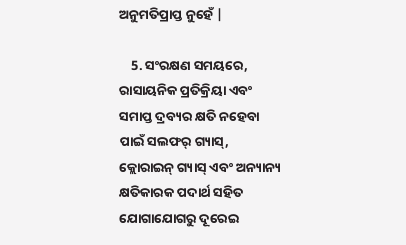ଅନୁମତିପ୍ରାପ୍ତ ନୁହେଁ |

    5. ସଂରକ୍ଷଣ ସମୟରେ, ରାସାୟନିକ ପ୍ରତିକ୍ରିୟା ଏବଂ ସମାପ୍ତ ଦ୍ରବ୍ୟର କ୍ଷତି ନହେବା ପାଇଁ ସଲଫର୍ ଗ୍ୟାସ୍, କ୍ଲୋରାଇନ୍ ଗ୍ୟାସ୍ ଏବଂ ଅନ୍ୟାନ୍ୟ କ୍ଷତିକାରକ ପଦାର୍ଥ ସହିତ ଯୋଗାଯୋଗରୁ ଦୂରେଇ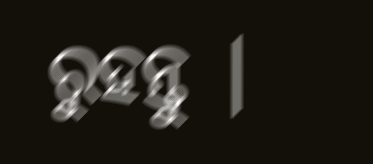ରୁହନ୍ତୁ |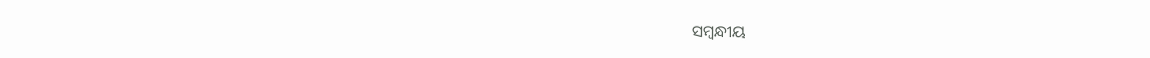ସମ୍ବନ୍ଧୀୟ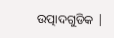ଉତ୍ପାଦଗୁଡିକ |